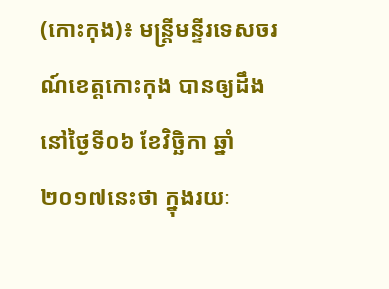(កោះកុង)៖ មន្រ្តីមន្ទីរទេសចរណ៍ខេត្តកោះកុង បានឲ្យដឹងនៅថ្ងៃទី០៦ ខែវិច្ឆិកា ឆ្នាំ២០១៧នេះថា ក្នុងរយៈ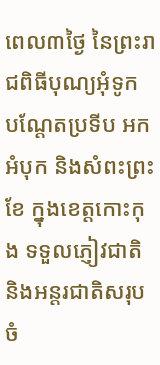ពេល៣ថ្ងៃ នៃព្រះរាជពិធីបុណ្យអុំទូក បណ្តែតប្រទីប អកអំបុក និងសំពះព្រះខែ ក្នុងខេត្តកោះកុង ទទួលភ្ញៀវជាតិ និងអន្តរជាតិសរុបចំ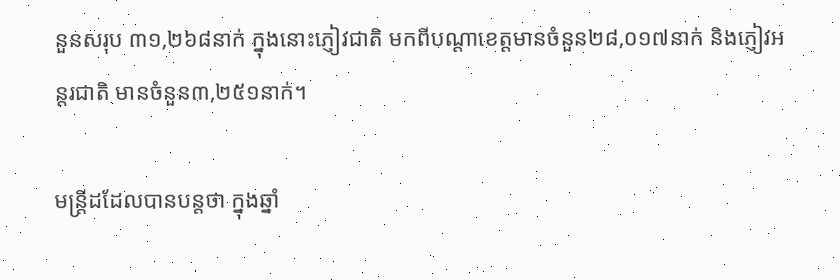នួនសរុប ៣១,២៦៨នាក់ ក្នុងនោះភ្ញៀវជាតិ មកពីបណ្តាខេត្តមានចំនួន២៨,០១៧នាក់ និងភ្ញៀវអន្តរជាតិ មានចំនួន៣,២៥១នាក់។

មន្ត្រីដដែលបានបន្តថា ក្នុងឆ្នាំ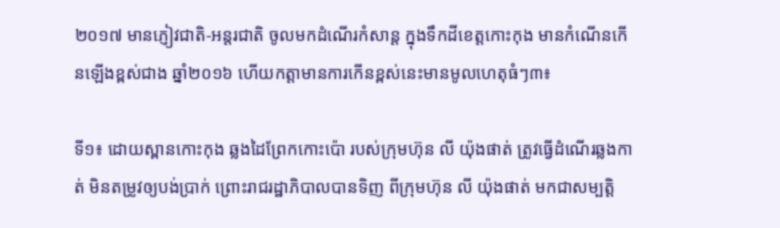២០១៧ មានភ្ញៀវជាតិ-អន្តរជាតិ ចូលមកដំណើរកំសាន្ត ក្នុងទឹកដីខេត្តកោះកុង មានកំណើនកើនឡើងខ្ពស់ជាង ឆ្នាំ២០១៦ ហើយកត្តាមានការកើនខ្ពស់នេះមានមូលហេតុធំៗ៣៖

ទី១៖ ដោយស្ពានកោះកុង ឆ្លងដៃព្រែកកោះប៉ោ របស់ក្រុមហ៊ុន លី យ៉ុងផាត់ ត្រូវធ្វើដំណើរឆ្លងកាត់ មិនតម្រូវឲ្យបង់ប្រាក់ ព្រោះរាជរដ្ឋាភិបាលបានទិញ ពីក្រុមហ៊ុន លី យ៉ុងផាត់ មកជាសម្បត្តិ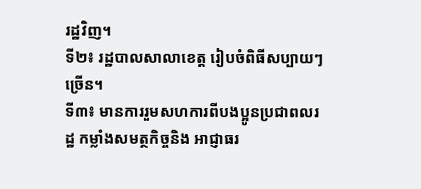រដ្ឋវិញ។
ទី២៖ រដ្ឋបាលសាលាខេត្ត រៀបចំពិធីសប្បាយៗច្រើន។
ទី៣៖ មានការរួមសហការពីបងប្អូនប្រជាពលរដ្ឋ កម្លាំងសមត្ថកិច្ចនិង អាជ្ញាធរ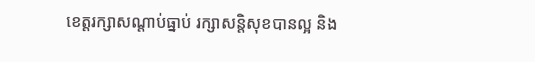ខេត្តរក្សាសណ្តាប់ធ្នាប់ រក្សាសន្តិសុខបានល្អ និង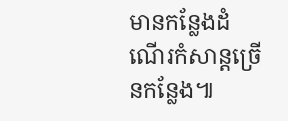មានកន្លែងដំណើរកំសាន្តច្រើនកន្លែង៕